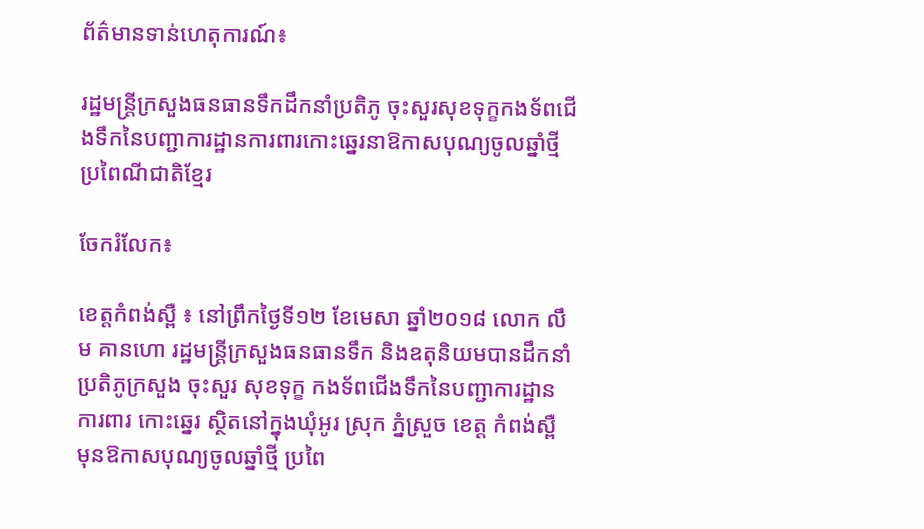ព័ត៌មានទាន់ហេតុការណ៍៖

រដ្ឋមន្រ្តីក្រសួងធនធានទឹកដឹកនាំប្រតិភូ ចុះសួរសុខទុក្ខកងទ័ពជើងទឹកនៃបញ្ជាការដ្ឋានការពារកោះឆ្នេរនាឱកាសបុណ្យចូលឆ្នាំថ្មីប្រពៃណីជាតិខ្មែរ

ចែករំលែក៖

ខេត្តកំពង់ស្ពឺ ៖ នៅព្រឹកថ្ងៃទី១២ ខែមេសា ឆ្នាំ២០១៨ លោក លឹម គានហោ រដ្ឋមន្ត្រីក្រសួងធនធានទឹក និងឧតុនិយមបានដឹកនាំប្រតិភូក្រសួង ចុះសួរ សុខទុក្ខ កងទ័ពជើងទឹកនៃបញ្ជាការដ្ឋានការពារ កោះឆ្នេរ ស្ថិតនៅក្នុងឃុំអូរ ស្រុក ភ្នំស្រួច ខេត្ត កំពង់ស្ពឺ មុនឱកាសបុណ្យចូលឆ្នាំថ្មី ប្រពៃ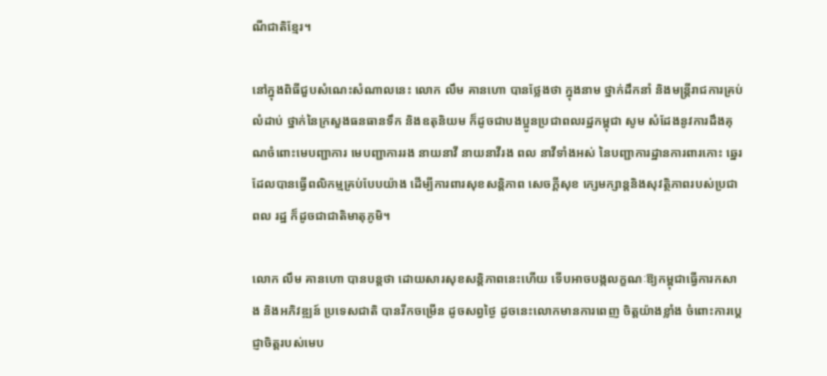ណីជាតិខ្មែរ។

នៅក្នុងពិធីជួបសំណេះសំណាលនេះ លោក លឹម គានហោ បានថ្លែងថា ក្នុងនាម ថ្នាក់ដឹកនាំ និងមន្ត្រីរាជការគ្រប់លំដាប់ ថ្នាក់នៃក្រសួងធនធានទឹក និងឧតុនិយម ក៏ដូចជាបងប្អូនប្រជាពលរដ្ឋកម្ពុជា សូម សំដែងនូវការដឹងគុណចំពោះមេបញ្ជាការ មេបញ្ជាការរង នាយនាវី នាយនាវីរង ពល នាវីទាំងអស់ នៃបញ្ជាការដ្ឋានការពារកោះ ឆ្នេរ ដែលបានធ្វើពលិកម្មគ្រប់បែបយ៉ាង ដើម្បីការពារសុខសន្តិភាព សេចក្តីសុខ ក្សេមក្សាន្តនិងសុវត្ថិភាពរបស់ប្រជាពល រដ្ឋ ក៏ដូចជាជាតិមាតុភូមិ។

លោក លឹម គានហោ បានបន្តថា ដោយសារសុខសន្តិភាពនេះហើយ ទើបអាចបង្កលក្ខណៈឱ្យកម្ពុជាធ្វើការកសាង និងអភិវឌ្ឍន៍ ប្រទេសជាតិ បានរីកចម្រើន ដូចសព្វថ្ងៃ ដូចនេះលោកមានការពេញ ចិត្តយ៉ាងខ្លាំង ចំពោះការប្តេជ្ញាចិត្តរបស់មេប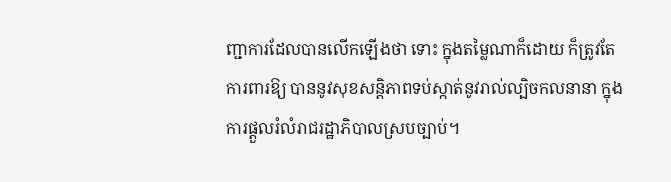ញ្ជាការដែលបានលើកឡើងថា ទោះ ក្នុងតម្លៃណាក៏ដោយ ក៏ត្រូវតែការពារឱ្យ បាននូវសុខសន្តិភាពទប់ស្កាត់នូវរាល់ល្បិចកលនានា ក្នុងការផ្តួលរំលំរាជរដ្ឋាភិបាលស្របច្បាប់។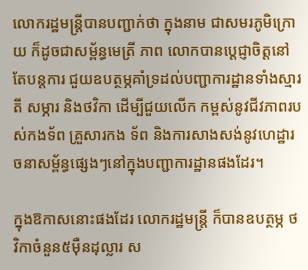លោករដ្ឋមន្ត្រីបានបញ្ជាក់ថា ក្នុងនាម ជាសមរភូមិក្រោយ ក៏ដូចជាសម្ព័ន្ធមេត្រី ភាព លោកបានប្តេជ្ញាចិត្តនៅតែបន្តការ ជួយឧបត្ថម្ភគាំទ្រដល់បញ្ជាការដ្ឋានទាំងស្មារតី សម្ភារ និងថវិកា ដើម្បីជួយលើក កម្ពស់នូវជីវភាពរបស់កងទ័ព គ្រួសារកង ទ័ព និងការសាងសង់នូវហេដ្ឋារចនាសម្ព័ន្ធផ្សេងៗនៅក្នុងបញ្ជាការដ្ឋានផងដែរ។

ក្នុងឱកាសនោះផងដែរ លោករដ្ឋមន្រ្តី ក៏បានឧបត្ថម្ភ ថវិកាចំនួន៥ម៉ឺនដុល្លារ ស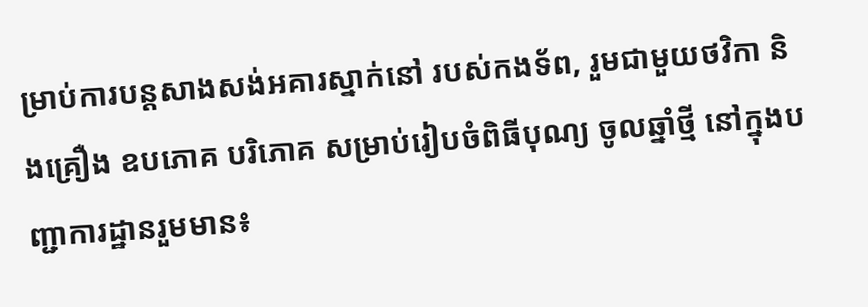ម្រាប់ការបន្តសាងសង់អគារស្នាក់នៅ របស់កងទ័ព, រួមជាមួយថវិកា និងគ្រឿង ឧបភោគ បរិភោគ សម្រាប់រៀបចំពិធីបុណ្យ ចូលឆ្នាំថ្មី នៅក្នុងបញ្ជាការដ្ឋានរួមមាន៖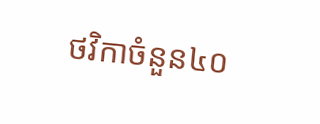ថវិកាចំនួន៤០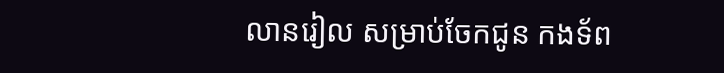លានរៀល សម្រាប់ចែកជូន កងទ័ព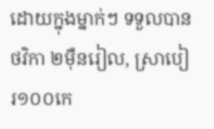ដោយក្នុងម្នាក់ៗ ទទួលបានថវិកា ២ម៉ឺនរៀល, ស្រាបៀរ១០០កេ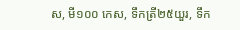ស, មី១០០ កេស, ទឹកត្រី២៥យួរ, ទឹក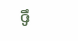ទឹ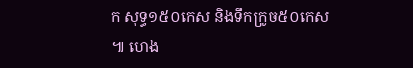ក សុទ្ធ១៥០កេស និងទឹកក្រូច៥០កេស ៕ ហេង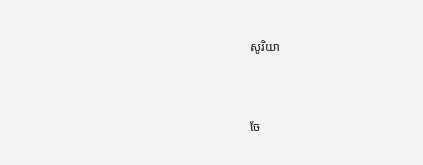សូរិយា


ចែ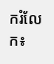ករំលែក៖